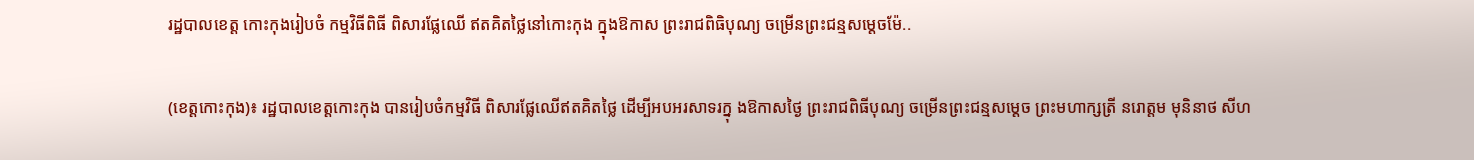រដ្ឋបាលខេត្ត កោះកុងរៀបចំ កម្មវិធីពិធី ពិសារផ្លែឈើ ឥតគិតថ្លៃនៅកោះកុង ក្នុងឱកាស ព្រះរាជពិធិបុណ្យ ចម្រើនព្រះជន្មសម្តេចម៉ែ..

(ខេត្តកោះកុង)៖ រដ្ឋបាលខេត្តកោះកុង បានរៀបចំកម្មវិធី ពិសារផ្លែឈើឥតគិតថ្លៃ ដើម្បីអបអរសាទរក្នុ ងឱកាសថ្ងៃ ព្រះរាជពិធីបុណ្យ ចម្រើនព្រះជន្មសម្តេច ព្រះមហាក្សត្រី នរោត្តម មុនិនាថ សីហ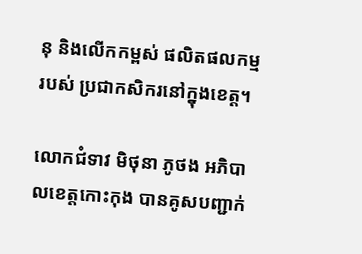នុ និងលើកកម្ពស់ ផលិតផលកម្មរបស់ ប្រជាកសិករនៅក្នុងខេត្ត។

លោកជំទាវ មិថុនា ភូថង អភិបាលខេត្តកោះកុង បានគូសបញ្ជាក់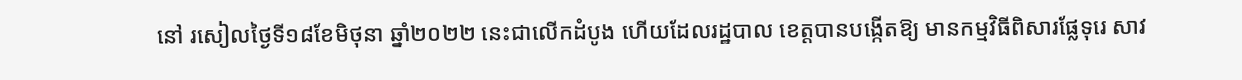នៅ រសៀលថ្ងៃទី១៨ខែមិថុនា ឆ្នាំ២០២២ នេះជាលើកដំបូង ហើយដែលរដ្ឋបាល ខេត្តបានបង្កើតឱ្យ មានកម្មវិធីពិសារផ្លែទុរេ សាវ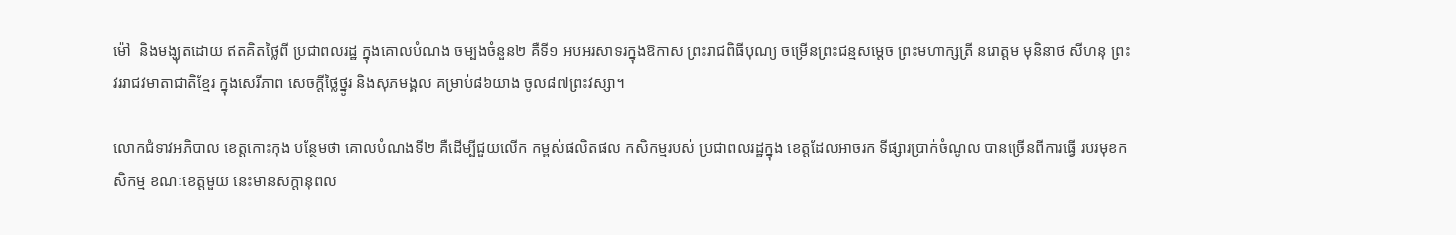ម៉ៅ  និងមង្ឃុតដោយ ឥតគិតថ្លៃពី ប្រជាពលរដ្ឋ ក្នុងគោលបំណង ចម្បងចំនួន២ គឺទី១ អបអរសាទរក្នុងឱកាស ព្រះរាជពិធីបុណ្យ ចម្រើនព្រះជន្មសម្តេច ព្រះមហាក្សត្រី នរោត្តម មុនិនាថ សីហនុ ព្រះវររាជវមាតាជាតិខ្មែរ ក្នុងសេរីភាព សេចក្តីថ្លៃថ្នូរ និងសុភមង្គល គម្រាប់៨៦យាង ចូល៨៧ព្រះវស្សា។

លោកជំទាវអភិបាល ខេត្តកោះកុង បន្ថែមថា គោលបំណងទី២ គឺដើម្បីជួយលើក កម្ពស់ផលិតផល កសិកម្មរបស់ ប្រជាពលរដ្ឋក្នុង ខេត្តដែលអាចរក ទីផ្សារប្រាក់ចំណូល បានច្រើនពីការធ្វើ របរមុខកសិកម្ម ខណៈខេត្តមួយ នេះមានសក្តានុពល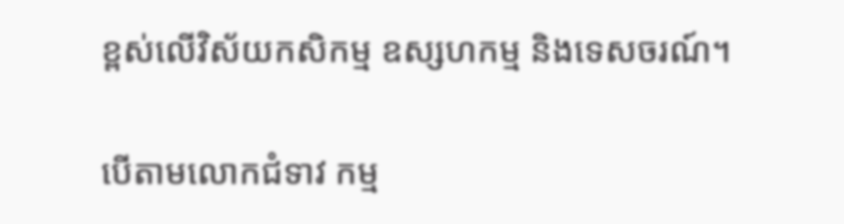ខ្ពស់លើវិស័យកសិកម្ម ឧស្សហកម្ម និងទេសចរណ៍។

បើតាមលោកជំទាវ កម្ម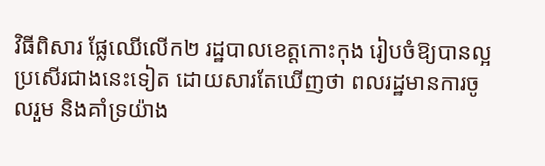វិធីពិសារ ផ្លែឈើលើក២ រដ្ឋបាលខេត្តកោះកុង រៀបចំឱ្យបានល្អ ប្រសើរជាងនេះទៀត ដោយសារតែឃើញថា ពលរដ្ឋមានការចូលរួម និងគាំទ្រយ៉ាង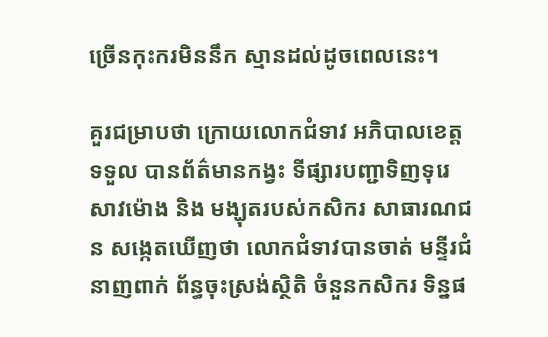ច្រើនកុះករមិននឹក ស្មានដល់ដូចពេលនេះ។

គួរជម្រាបថា ក្រោយលោកជំទាវ អភិបាលខេត្តទទួល បានព័ត៌មានកង្វះ ទីផ្សារបញ្ជាទិញទុរេ សាវម៉ោង និង មង្ឃុតរបស់កសិករ សាធារណជន សង្កេតឃើញថា លោកជំទាវបានចាត់ មន្ទីរជំនាញពាក់ ព័ន្ធចុះស្រង់ស្ថិតិ ចំនួនកសិករ ទិន្នផ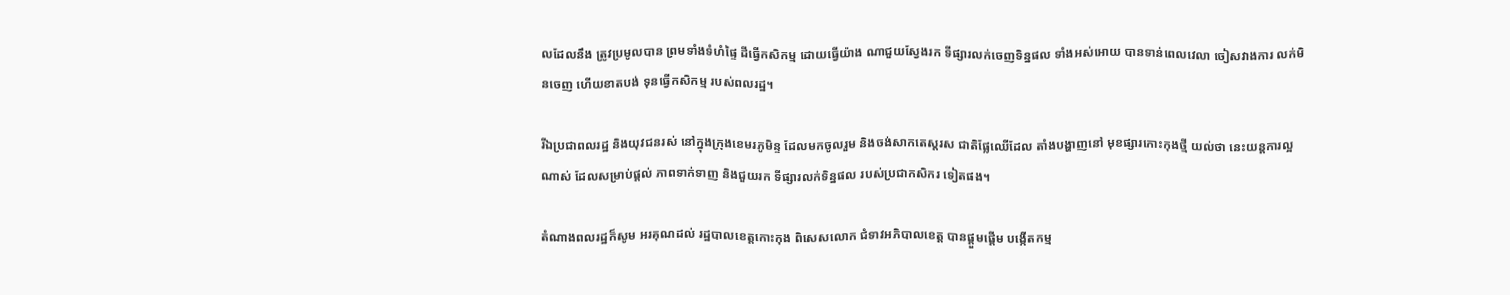លដែលនឹង ត្រូវប្រមូលបាន ព្រមទាំងទំហំផ្ទៃ ដីធ្វើកសិកម្ម ដោយធ្វើយ៉ាង ណាជួយស្វែងរក ទីផ្សារលក់ចេញទិន្នផល ទាំងអស់អោយ បានទាន់ពេលវេលា ចៀសវាងការ លក់មិនចេញ ហើយខាតបង់ ទុនធ្វើកសិកម្ម របស់ពលរដ្ឋ។

រីឯប្រជាពលរដ្ឋ និងយុវជនរស់ នៅក្នុងក្រុងខេមរភូមិន្ទ ដែលមកចូលរួម និងចង់សាកតេស្តរស ជាតិផ្លែឈើដែល តាំងបង្ហាញនៅ មុខផ្សារកោះកុងថ្មី យល់ថា នេះយន្តការល្អណាស់ ដែលសម្រាប់ផ្តល់ ភាពទាក់ទាញ និងជួយរក ទីផ្សារលក់ទិន្នផល របស់ប្រជាកសិករ ទៀតផង។

តំណាងពលរដ្ឋក៏សូម អរគុណដល់ រដ្ឋបាលខេត្តកោះកុង ពិសេសលោក ជំទាវអភិបាលខេត្ត បានផ្តួមផ្តើម បង្កើតកម្ម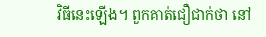វិធីនេះឡើង។ ពួកគាត់ជឿជាក់ថា នៅ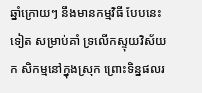ឆ្នាំក្រោយៗ នឹងមានកម្មវិធី បែបនេះទៀត សម្រាប់គាំ ទ្រលើកស្ទុយវិស័យក សិកម្មនៅក្នុងស្រុក ព្រោះទិន្នផលរ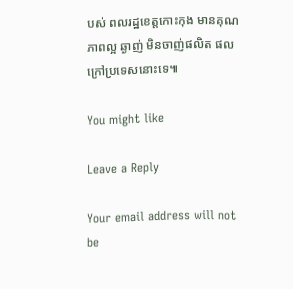បស់ ពលរដ្ឋខេត្តកោះកុង មានគុណភាពល្អ ឆ្ងាញ់ មិនចាញ់ផលិត ផលក្រៅប្រទេសនោះទេ៕

You might like

Leave a Reply

Your email address will not be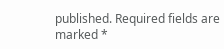published. Required fields are marked *